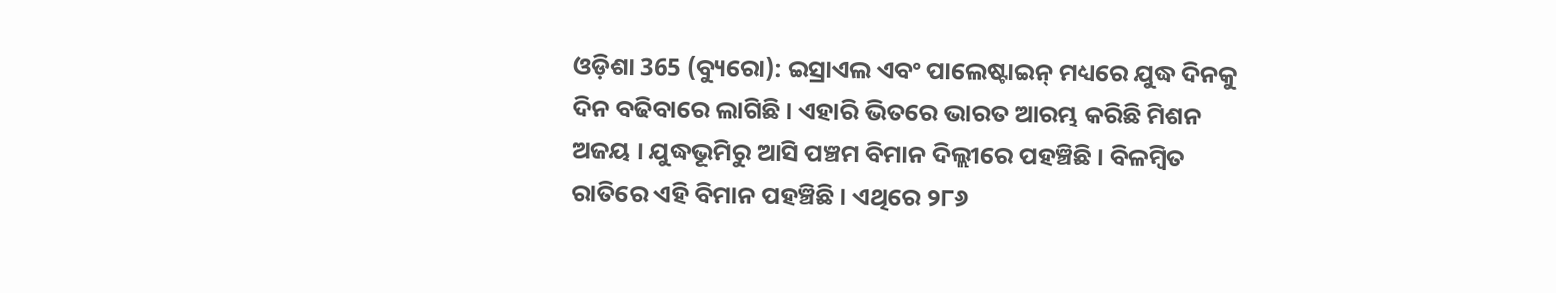ଓଡ଼ିଶା 365 (ବ୍ୟୁରୋ): ଇସ୍ରାଏଲ ଏବଂ ପାଲେଷ୍ଟାଇନ୍ ମଧ୍ୟରେ ଯୁଦ୍ଧ ଦିନକୁ ଦିନ ବଢିବାରେ ଲାଗିଛି । ଏହାରି ଭିତରେ ଭାରତ ଆରମ୍ଭ କରିଛି ମିଶନ ଅଜୟ । ଯୁଦ୍ଧଭୂମିରୁ ଆସି ପଞ୍ଚମ ବିମାନ ଦିଲ୍ଲୀରେ ପହଞ୍ଚିଛି । ବିଳମ୍ବିତ ରାତିରେ ଏହି ବିମାନ ପହଞ୍ଚିଛି । ଏଥିରେ ୨୮୬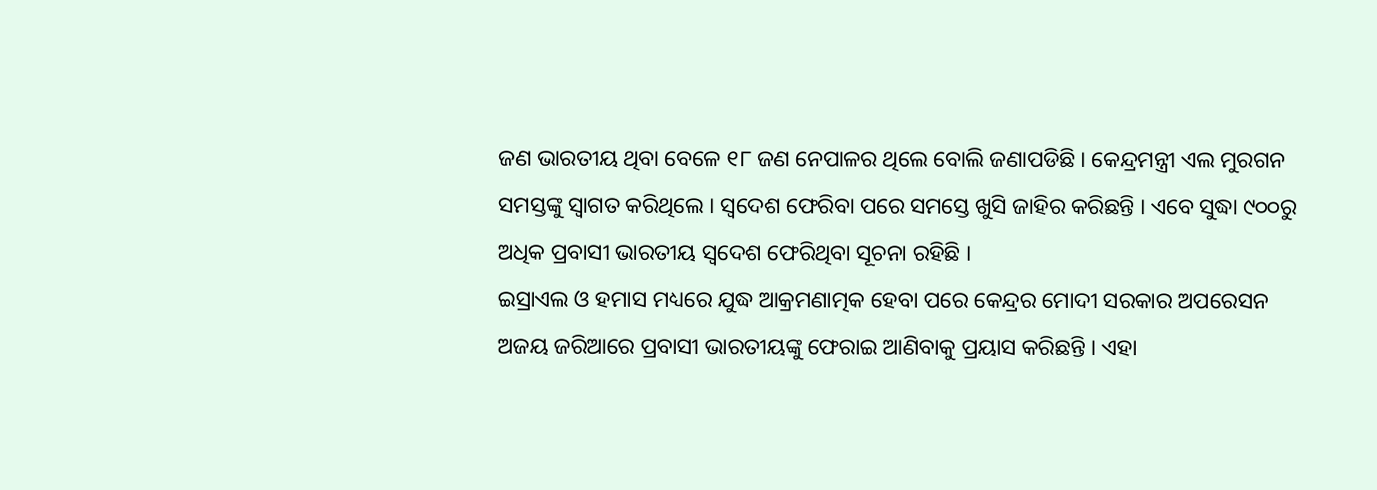ଜଣ ଭାରତୀୟ ଥିବା ବେଳେ ୧୮ ଜଣ ନେପାଳର ଥିଲେ ବୋଲି ଜଣାପଡିଛି । କେନ୍ଦ୍ରମନ୍ତ୍ରୀ ଏଲ ମୁରଗନ ସମସ୍ତଙ୍କୁ ସ୍ୱାଗତ କରିଥିଲେ । ସ୍ୱଦେଶ ଫେରିବା ପରେ ସମସ୍ତେ ଖୁସି ଜାହିର କରିଛନ୍ତି । ଏବେ ସୁଦ୍ଧା ୯୦୦ରୁ ଅଧିକ ପ୍ରବାସୀ ଭାରତୀୟ ସ୍ୱଦେଶ ଫେରିଥିବା ସୂଚନା ରହିଛି ।
ଇସ୍ରାଏଲ ଓ ହମାସ ମଧ୍ୟରେ ଯୁଦ୍ଧ ଆକ୍ରମଣାତ୍ମକ ହେବା ପରେ କେନ୍ଦ୍ରର ମୋଦୀ ସରକାର ଅପରେସନ ଅଜୟ ଜରିଆରେ ପ୍ରବାସୀ ଭାରତୀୟଙ୍କୁ ଫେରାଇ ଆଣିବାକୁ ପ୍ରୟାସ କରିଛନ୍ତି । ଏହା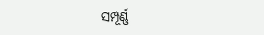ସମ୍ପୂର୍ଣ୍ଣ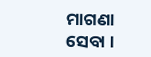ମାଗଣା ସେବା ।